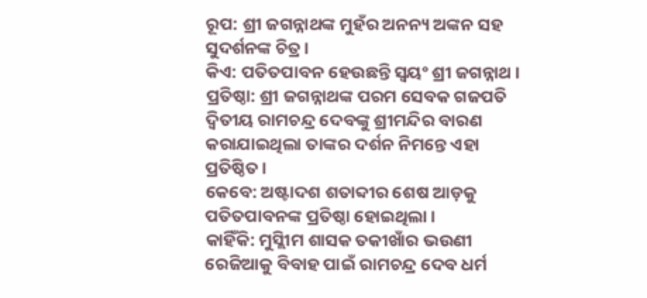ରୂପ: ଶ୍ରୀ ଜଗନ୍ନାଥଙ୍କ ମୁହଁର ଅନନ୍ୟ ଅଙ୍କନ ସହ ସୁଦର୍ଶନଙ୍କ ଚିତ୍ର ।
କିଏ: ପତିତପାବନ ହେଉଛନ୍ତି ସ୍ୱୟଂ ଶ୍ରୀ ଜଗନ୍ନାଥ ।
ପ୍ରତିଷ୍ଠା: ଶ୍ରୀ ଜଗନ୍ନାଥଙ୍କ ପରମ ସେବକ ଗଜପତି ଦ୍ୱିତୀୟ ରାମଚନ୍ଦ୍ର ଦେବଙ୍କୁ ଶ୍ରୀମନ୍ଦିର ବାରଣ କରାଯାଇଥିଲା ତାଙ୍କର ଦର୍ଶନ ନିମନ୍ତେ ଏହା ପ୍ରତିଷ୍ଠିତ ।
କେବେ: ଅଷ୍ଟାଦଶ ଶତାବ୍ଦୀର ଶେଷ ଆଡ଼କୁ ପତିତପାବନଙ୍କ ପ୍ରତିଷ୍ଠା ହୋଇଥିଲା ।
କାହିଁକି: ମୁସ୍ଲିୀମ ଶାସକ ତକୀଖାଁର ଭଉଣୀ ରେଜିଆକୁ ବିବାହ ପାଇଁ ରାମଚନ୍ଦ୍ର ଦେବ ଧର୍ମ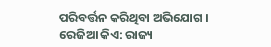ପରିବର୍ତ୍ତନ କରିଥିବା ଅଭିଯୋଗ ।
ରେଜିଆ କିଏ: ରାଜ୍ୟ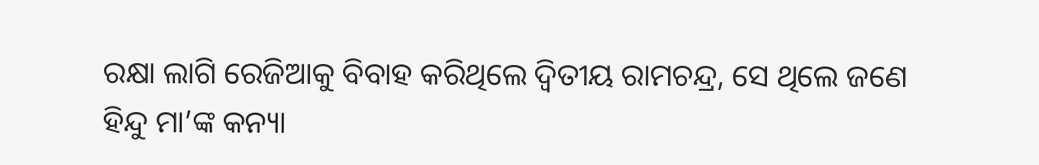ରକ୍ଷା ଲାଗି ରେଜିଆକୁ ବିବାହ କରିଥିଲେ ଦ୍ୱିତୀୟ ରାମଚନ୍ଦ୍ର, ସେ ଥିଲେ ଜଣେ ହିନ୍ଦୁ ମା’ଙ୍କ କନ୍ୟା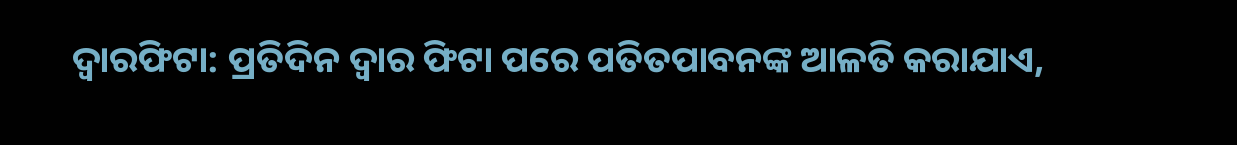ଦ୍ୱାରଫିଟା: ପ୍ରତିଦିନ ଦ୍ୱାର ଫିଟା ପରେ ପତିତପାବନଙ୍କ ଆଳତି କରାଯାଏ,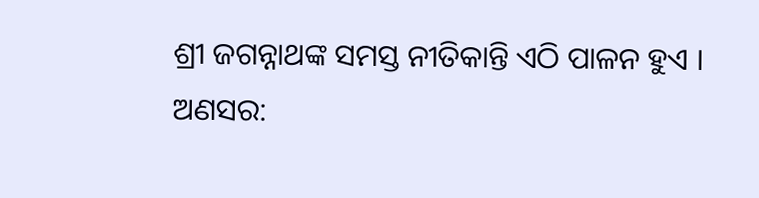ଶ୍ରୀ ଜଗନ୍ନାଥଙ୍କ ସମସ୍ତ ନୀତିକାନ୍ତି ଏଠି ପାଳନ ହୁଏ ।
ଅଣସର: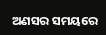ଅଣସର ସମୟରେ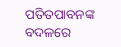ପତିତପାବନଙ୍କ ବଦଳରେ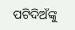ପଟିଦିଅଁଙ୍କୁ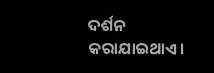ଦର୍ଶନ କରାଯାଇଥାଏ।